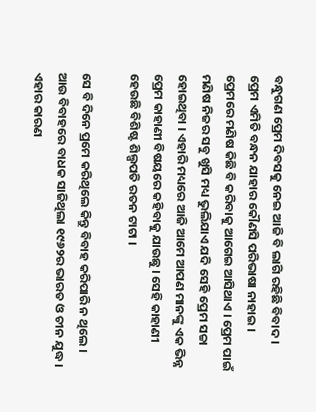ବନ୍ଧୁଗଣ ପ୍ରେମ ଦିବସକୁ ନେଇ ଆଜି ବି ଲାଗି ରହିଛି ବିବାଦ । ପ୍ରେମ ଏମିତି ବନ୍ଧନ ଯାହାର କୌଣସି ପରିଭାଷା ନାହାଇ । ପ୍ରେମରେ ମଣିଷ କିଛି ବି କରିବାକୁ ଆଗେଇ ଆସିଥାଏ । ପ୍ରେମ ପାଇଁ ମଣିଷ ନିଜର ସବୁ ଖୁସି ମଧ୍ୟ ଭୁଲିଯାଏ ଯଦି ସେହି ପ୍ରେମ ସଚ୍ଚା ହୋଇଥିବା । ଏହାରି ମଧ୍ୟରେ ଆଜି ଆମେ ଆପଣ ମାନଙ୍କୁ ଏକ ଭିନ୍ନ ପ୍ରେମ କାହାଣୀ ବିଷୟରେ କହିବାକୁ ଯାଉଛୁ । ସେହି କାହାଣୀ ହେଉଛି ବିଶିଷ୍ଟ ଶିଲ୍ପପତି ରତନ ଟାଟା ।

ସେ ବି ଦିନେ ପ୍ରମେ କରିଥିଲେ କିନ୍ତୁ ବିବାହ କରିପାରି ନ ଥିଲେ । ଆଉ ବିବାହରେ ବାଧକ ସାଜିଥିଲା ୧୯୬୨ର ଭାରତ ଓ ଚୀନ ଯୁଦ୍ଧ । ଏହାର କାରଣ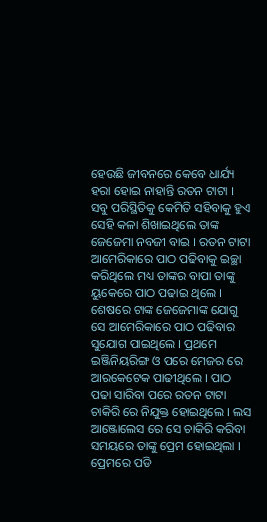ହେଉଛି ଜୀବନରେ କେବେ ଧାର୍ଯ୍ୟ ହରା ହୋଇ ନାହାନ୍ତି ରତନ ଟାଟା । ସବୁ ପରିସ୍ଥିତିକୁ କେମିତି ସହିବାକୁ ହୁଏ ସେହି କଳା ଶିଖାଇଥିଲେ ତାଙ୍କ ଜେଜେମା ନବଜୀ ବାଇ । ରତନ ଟାଟା ଆମେରିକାରେ ପାଠ ପଢିବାକୁ ଇଚ୍ଛା କରିଥିଲେ ମଧ୍ୟ ତାଙ୍କର ବାପା ତାଙ୍କୁ ୟୁକେରେ ପାଠ ପଢାଇ ଥିଲେ ।
ଶେଷରେ ଟାଙ୍କ ଜେଜେମାଙ୍କ ଯୋଗୁ ସେ ଆମେରିକାରେ ପାଠ ପଢିବାର ସୁଯୋଗ ପାଇଥିଲେ । ପ୍ରଥମେ ଇଞ୍ଜିନିୟରିଙ୍ଗ ଓ ପରେ ମେଜର ରେ ଆରକେଟେକ ପାଢୀଥିଲେ । ପାଠ ପଢା ସାରିବା ପରେ ରତନ ଟାଟା ଚାକିରି ରେ ନିଯୁକ୍ତ ହୋଇଥିଲେ । ଲସ ଆଞ୍ଜୋଲେସ ରେ ସେ ଚାକିରି କରିବା ସମୟରେ ତାଙ୍କୁ ପ୍ରେମ ହୋଇଥିଲା । ପ୍ରେମରେ ପଡି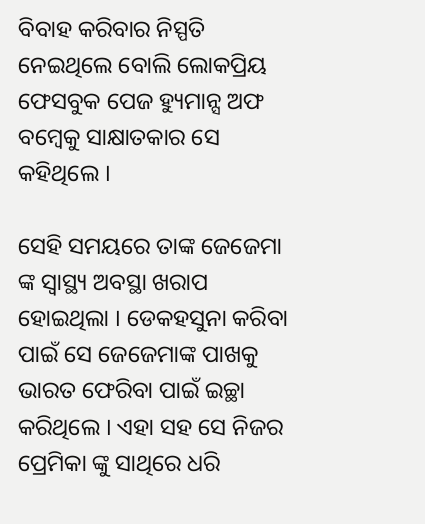ବିବାହ କରିବାର ନିସ୍ପତି ନେଇଥିଲେ ବୋଲି ଲୋକପ୍ରିୟ ଫେସବୁକ ପେଜ ହ୍ୟୁମାନ୍ସ ଅଫ ବମ୍ବେକୁ ସାକ୍ଷାତକାର ସେ କହିଥିଲେ ।

ସେହି ସମୟରେ ତାଙ୍କ ଜେଜେମା ଙ୍କ ସ୍ୱାସ୍ଥ୍ୟ ଅବସ୍ଥା ଖରାପ ହୋଇଥିଲା । ଡେକହସୁନା କରିବା ପାଇଁ ସେ ଜେଜେମାଙ୍କ ପାଖକୁ ଭାରତ ଫେରିବା ପାଇଁ ଇଚ୍ଛା କରିଥିଲେ । ଏହା ସହ ସେ ନିଜର ପ୍ରେମିକା ଙ୍କୁ ସାଥିରେ ଧରି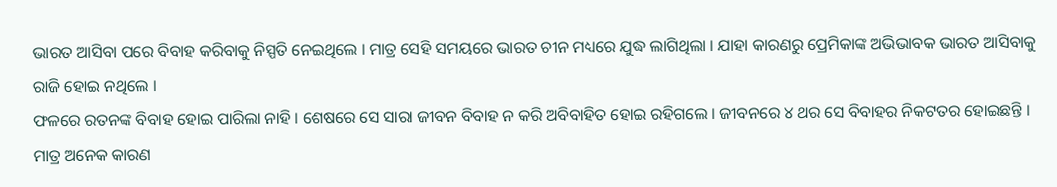ଭାରତ ଆସିବା ପରେ ବିବାହ କରିବାକୁ ନିସ୍ପତି ନେଇଥିଲେ । ମାତ୍ର ସେହି ସମୟରେ ଭାରତ ଚୀନ ମଧ୍ୟରେ ଯୁଦ୍ଧ ଲାଗିଥିଲା । ଯାହା କାରଣରୁ ପ୍ରେମିକାଙ୍କ ଅଭିଭାବକ ଭାରତ ଆସିବାକୁ ରାଜି ହୋଇ ନଥିଲେ ।
ଫଳରେ ରତନଙ୍କ ବିବାହ ହୋଇ ପାରିଲା ନାହି । ଶେଷରେ ସେ ସାରା ଜୀବନ ବିବାହ ନ କରି ଅବିବାହିତ ହୋଇ ରହିଗଲେ । ଜୀବନରେ ୪ ଥର ସେ ବିବାହର ନିକଟତର ହୋଇଛନ୍ତି । ମାତ୍ର ଅନେକ କାରଣ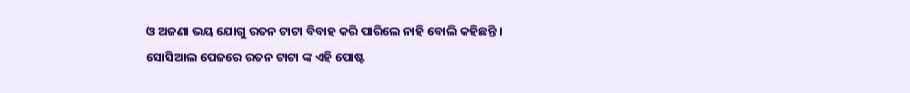ଓ ଅଜଣା ଭୟ ଯୋଗୁ ରତନ ଟାଟା ବିବାହ କରି ପାରିଲେ ନାହି ବୋଲି କହିଛନ୍ତି । ସୋସିଆଲ ପେଜରେ ରତନ ଟାଟା ଙ୍କ ଏହି ପୋଷ୍ଟ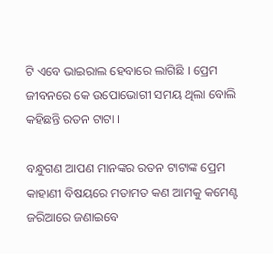ଟି ଏବେ ଭାଇରାଲ ହେବାରେ ଲାଗିଛି । ପ୍ରେମ ଜୀବନରେ କେ ଉପୋଭୋଗୀ ସମୟ ଥିଲା ବୋଲି କହିଛନ୍ତି ରତନ ଟାଟା ।

ବନ୍ଧୁଗଣ ଆପଣ ମାନଙ୍କର ରତନ ଟାଟାଙ୍କ ପ୍ରେମ କାହାଣୀ ବିଷୟରେ ମତାମତ କଣ ଆମକୁ କମେଣ୍ଟ ଜରିଆରେ ଜଣାଇବେ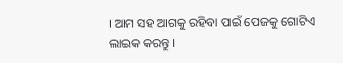। ଆମ ସହ ଆଗକୁ ରହିବା ପାଇଁ ପେଜକୁ ଗୋଟିଏ ଲାଇକ କରନ୍ତୁ ।